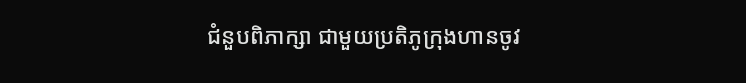ជំនួបពិភាក្សា ជាមួយប្រតិភូក្រុងហានចូវ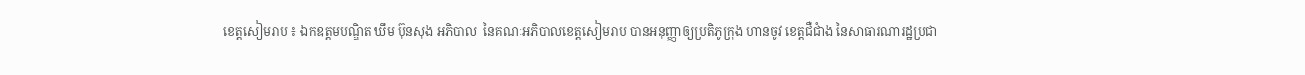ខេត្តសៀមរាប ៖ ឯកឧត្តមបណ្ឌិត ឃឹម ប៊ុនសុង អភិបាល  នៃគណៈអភិបាលខេត្តសៀមរាប បានអនុញ្ញាឲ្យប្រតិភូក្រុង ហានចូវ ខេត្តជឺជាំង នៃសាធារណារដ្ឋប្រជា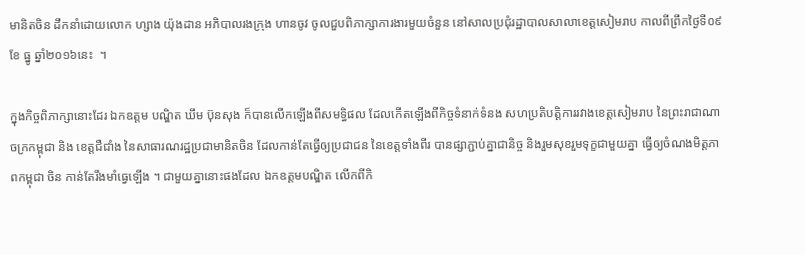មានិតចិន ដឹកនាំដោយលោក ហ្សាង យ៉ុងដាន អភិបាលរងក្រុង ហានចូវ ចូលជួបពិភាក្សាការងារមួយចំនួន នៅសាលប្រជុំរដ្ឋាបាលសាលាខេត្តសៀមរាប កាលពីព្រឹកថ្ងៃទី០៩ ខែ ធ្នូ ឆ្នាំ២០១៦នេះ  ។

ក្នុងកិច្ចពិភាក្សានោះដែរ ឯកឧត្តម បណ្ឌិត ឃឹម ប៊ុនសុង ក៏បានលើកឡើងពីសមទ្ធិផល ដែលកើតឡើងពីកិច្ចទំនាក់ទំនង សហប្រតិបត្តិការរវាងខេត្តសៀមរាប នៃព្រះរាជាណាចក្រកម្ពុជា និង ខេត្តជឺជាំង នៃសាធារណរដ្ឋប្រជាមានិតចិន ដែលកាន់តែធ្វើឲ្យប្រជាជន នៃខេត្តទាំងពីរ បានផ្សាភ្ជាប់គ្នាជានិច្ច និងរួមសុខរួមទុក្ខជាមួយគ្នា ធ្វើឲ្យចំណងមិត្តភាពកម្ពុជា ចិន កាន់តែរឹងមាំធ្វេឡើង ។ ជាមួយគ្នានោះផងដែល ឯកឧត្តមបណ្ឌិត លើកពីកិ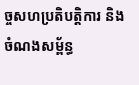ច្ចសហប្រតិបត្តិការ និង ចំណងសម្ព័ន្ធ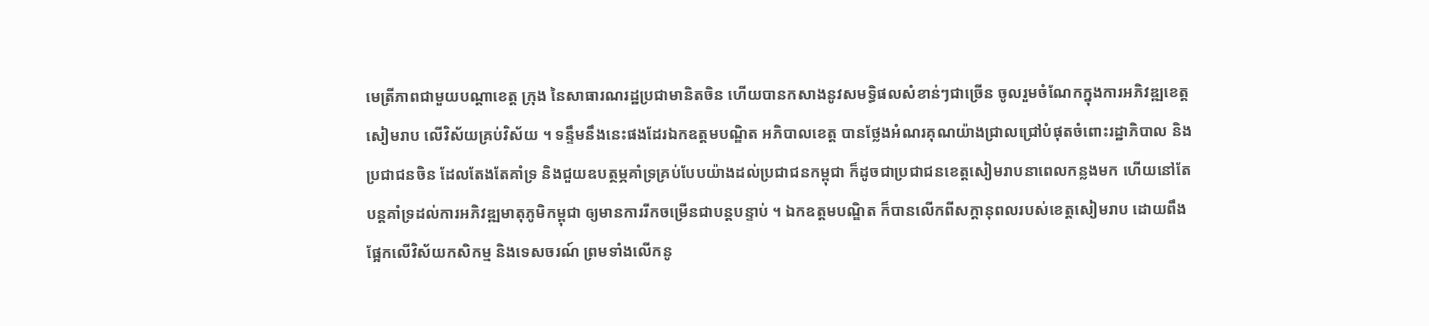មេត្រីភាពជាមួយបណ្តាខេត្ត ក្រុង នៃសាធារណរដ្ឋប្រជាមានិតចិន ហើយបានកសាងនូវសមទ្ធិផលសំខាន់ៗជាច្រើន ចូលរួមចំណែកក្នុងការអភិវឌ្ឍខេត្តសៀមរាប លើវិស័យគ្រប់វិស័យ ។ ទន្ទឹមនឹងនេះផងដែរឯកឧត្តមបណ្ឌិត អភិបាលខេត្ត បានថ្លែងអំណរគុណយ៉ាងជ្រាលជ្រៅបំផុតចំពោះរដ្ឋាភិបាល និងប្រជាជនចិន ដែលតែងតែគាំទ្រ និងជួយឧបត្ថម្ភគាំទ្រគ្រប់បែបយ៉ាងដល់ប្រជាជនកម្ពុជា ក៏ដូចជាប្រជាជនខេត្តសៀមរាបនាពេលកន្លងមក ហើយនៅតែបន្តគាំទ្រដល់ការអភិវឌ្ឍមាតុភូមិកម្ពុជា ឲ្យមានការរីកចម្រើនជាបន្តបន្ទាប់ ។ ឯកឧត្តមបណ្ឌិត ក៏បានលើកពីសក្តានុពលរបស់ខេត្តសៀមរាប ដោយពឹងផ្អែកលើវិស័យកសិកម្ម និងទេសចរណ៍ ព្រមទាំងលើកនូ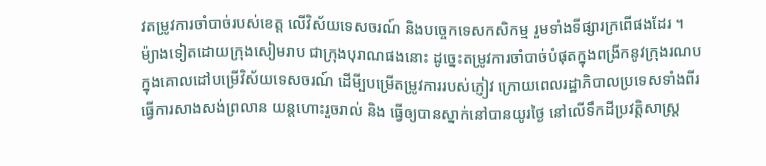វតម្រូវការចាំបាច់របស់ខេត្ត លើវិស័យទេសចរណ៍ និងបច្ចេកទេសកសិកម្ម រួមទាំងទីផ្សារក្រពើផងដែរ ។ ម៉្យាងទៀតដោយក្រុងសៀមរាប ជាក្រុងបុរាណផងនោះ ដូច្នេះតម្រូវការចាំបាច់បំផុតក្នុងពង្រីកនូវក្រុងរណប ក្នុងគោលដៅបម្រើវិស័យទេសចរណ៍ ដើមី្បបម្រើតម្រូវការរបស់ភ្ញៀវ ក្រោយពេលរដ្ឋាភិបាលប្រទេសទាំងពីរធ្វើការសាងសង់ព្រលាន យន្តហោះរួចរាល់ និង ធ្វើឲ្យបានស្នាក់នៅបានយូរថ្ងៃ នៅលើទឹកដីប្រវត្តិសាស្ត្រ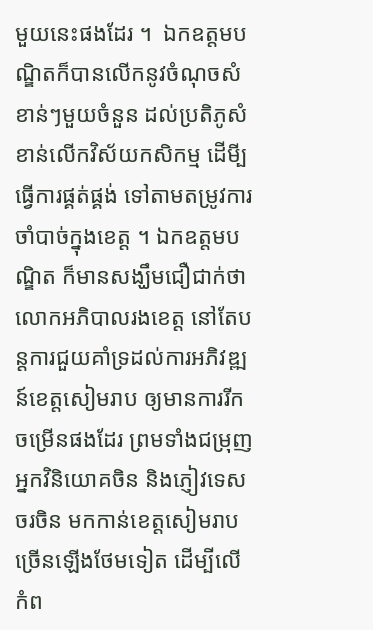មួយនេះផងដែរ ។  ឯកឧត្តមបណ្ឌិតក៏បានលើកនូវចំណុចសំខាន់ៗមួយចំនួន ដល់ប្រតិភូសំខាន់លើកវិស័យកសិកម្ម ដើមី្បធ្វើការផ្គត់ផ្គង់ ទៅតាមតម្រូវការចាំបាច់ក្នុងខេត្ត ។ ឯកឧត្តមបណ្ឌិត ក៏មានសង្ឃឹមជឿជាក់ថា លោកអភិបាលរងខេត្ត នៅតែបន្តការជួយគាំទ្រដល់ការអភិវឌ្ឍន៍ខេត្តសៀមរាប ឲ្យមានការរីកចម្រើនផងដែរ ព្រមទាំងជម្រុញអ្នកវិនិយោគចិន និងភ្ញៀវទេសចរចិន មកកាន់ខេត្តសៀមរាបច្រើនឡើងថែមទៀត ដើម្បីលើកំព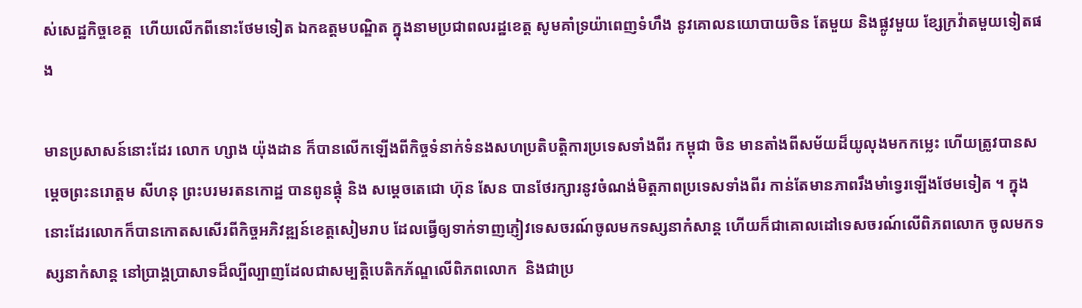ស់សេដ្ឋកិច្ចខេត្ត  ហើយលើកពីនោះថែមទៀត ឯកឧត្តមបណ្ឌិត ក្នុងនាមប្រជាពលរដ្ឋខេត្ត សូមគាំទ្រយ៉ាពេញទំហឹង នូវគោលនយោបាយចិន តែមួយ និងផ្លូវមួយ ខ្សែក្រវ៉ាតមួយទៀតផង

មានប្រសាសន៍នោះដែរ លោក ហ្សាង យ៉ុងដាន ក៏បានលើកឡើងពីកិច្ចទំនាក់ទំនងសហប្រតិបត្តិការប្រទេសទាំងពីរ កម្ពុជា ចិន មានតាំងពីសម័យដ៏យូលុងមកកម្លេះ ហើយត្រូវបានសម្ដេចព្រះនរោត្តម សីហនុ ព្រះបរមរតនកោដ្ឋ បានពូនផ្ដុំ និង សម្ដេចតេជោ ហ៊ុន សែន បានថែរក្សារនូវចំណង់មិត្តភាពប្រទេសទាំងពីរ កាន់តែមានភាពរឹងមាំទ្វេរឡើងថែមទៀត ។ ក្នុងនោះដែរលោកក៏បានកោតសសើរពីកិច្ចអភិវឌ្ឍន៍ខេត្តសៀមរាប ដែលធ្វើឲ្យទាក់ទាញភ្ញៀវទេសចរណ៍ចូលមកទស្សនាកំសាន្ត ហើយក៏ជាគោលដៅទេសចរណ៍លើពិភពលោក ចូលមកទស្សនាកំសាន្ត នៅប្រាង្គប្រាសាទដ៏ល្បីល្បាញដែលជាសម្បត្តិបេតិកភ័ណ្ឌលើពិភពលោក  និងជាប្រ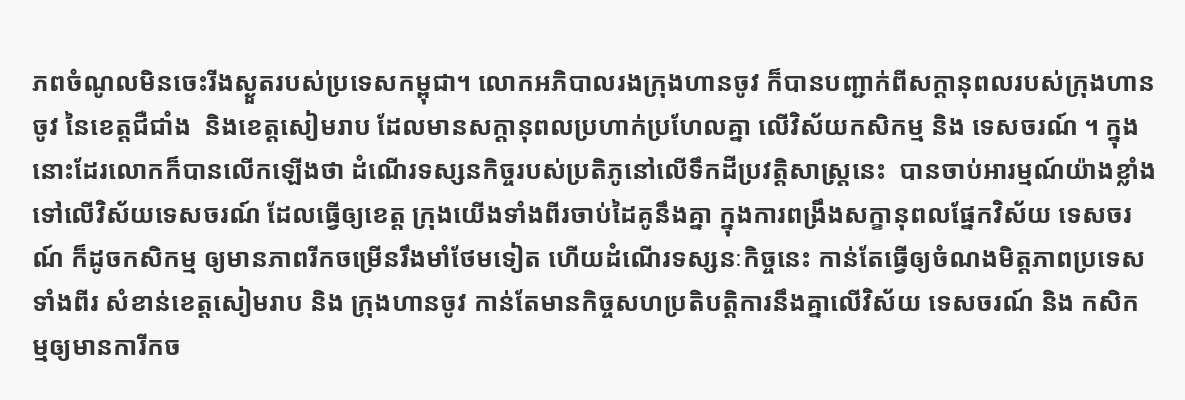ភពចំណូលមិនចេះរីងស្ងួតរបស់ប្រទេសកម្ពុជា។ លោកអភិបាលរងក្រុងហានចូវ ក៏បានបញ្ជាក់ពីសក្ដានុពលរបស់ក្រុងហានចូវ នៃខេត្តជឺជាំង  និងខេត្តសៀមរាប ដែលមានសក្ដានុពលប្រហាក់ប្រហែលគ្នា លើវិស័យកសិកម្ម និង ទេសចរណ៍ ។ ក្នុងនោះដែរលោកក៏បានលើកឡើងថា ដំណើរទស្សនកិច្ចរបស់ប្រតិភូនៅលើទឹកដីប្រវត្តិសាស្រ្តនេះ  បានចាប់អារម្មណ៍យ៉ាងខ្លាំងទៅលើវិស័យទេសចរណ៍ ដែលធ្វើឲ្យខេត្ត ក្រុងយើងទាំងពីរចាប់ដៃគូនឹងគ្នា ក្នុងការពង្រឹងសក្ខានុពលផ្នែកវិស័យ ទេសចរណ៍ ក៏ដូចកសិកម្ម ឲ្យមានភាពរីកចម្រើនរឹងមាំថែមទៀត ហើយដំណើរទស្សនៈកិច្ចនេះ កាន់តែធ្វើឲ្យចំណងមិត្តភាពប្រទេសទាំងពីរ សំខាន់ខេត្តសៀមរាប និង ក្រុងហានចូវ កាន់តែមានកិច្ចសហប្រតិបត្តិការនឹងគ្នាលើវិស័យ ទេសចរណ៍ និង កសិកម្មឲ្យមានការីកច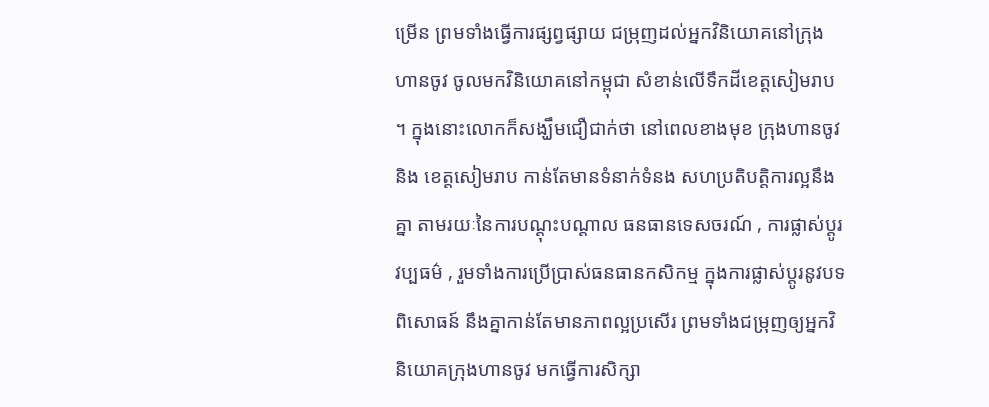ម្រើន ព្រមទាំងធ្វើការផ្សព្វផ្សាយ ជម្រុញដល់អ្នកវិនិយោគនៅក្រុងហានចូវ ចូលមកវិនិយោគនៅកម្ពុជា សំខាន់លើទឹកដីខេត្តសៀមរាប ។ ក្នុងនោះលោកក៏សង្ឃឹមជឿជាក់ថា នៅពេលខាងមុខ ក្រុងហានចូវ និង ខេត្តសៀមរាប កាន់តែមានទំនាក់ទំនង សហប្រតិបត្តិការល្អនឹងគ្នា តាមរយៈនៃការបណ្តុះបណ្តាល ធនធានទេសចរណ៍ , ការផ្លាស់ប្តូរវប្បធម៌ , រួមទាំងការប្រើប្រាស់ធនធានកសិកម្ម ក្នុងការផ្លាស់ប្តូរនូវបទពិសោធន៍ នឹងគ្នាកាន់តែមានភាពល្អប្រសើរ ព្រមទាំងជម្រុញឲ្យអ្នកវិនិយោគក្រុងហានចូវ មកធ្វើការសិក្សា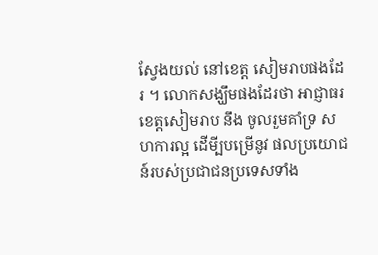ស្វែងយល់ នៅខេត្ត សៀមរាបផងដែរ ។ លោកសង្ឃឹមផងដែរថា អាជ្ញាធរខេត្តសៀមរាប នឹង ចូលរួមគាំទ្រ សហការល្អ ដើមី្បបម្រើនូវ ផលប្រយោជន៍របស់ប្រជាជនប្រទេសទាំង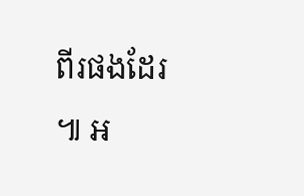ពីរផងដែរ ៕ អ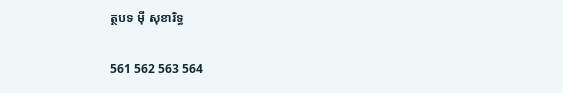ត្ថបទ ម៉ី សុខារិទ្ធ

561 562 563 564